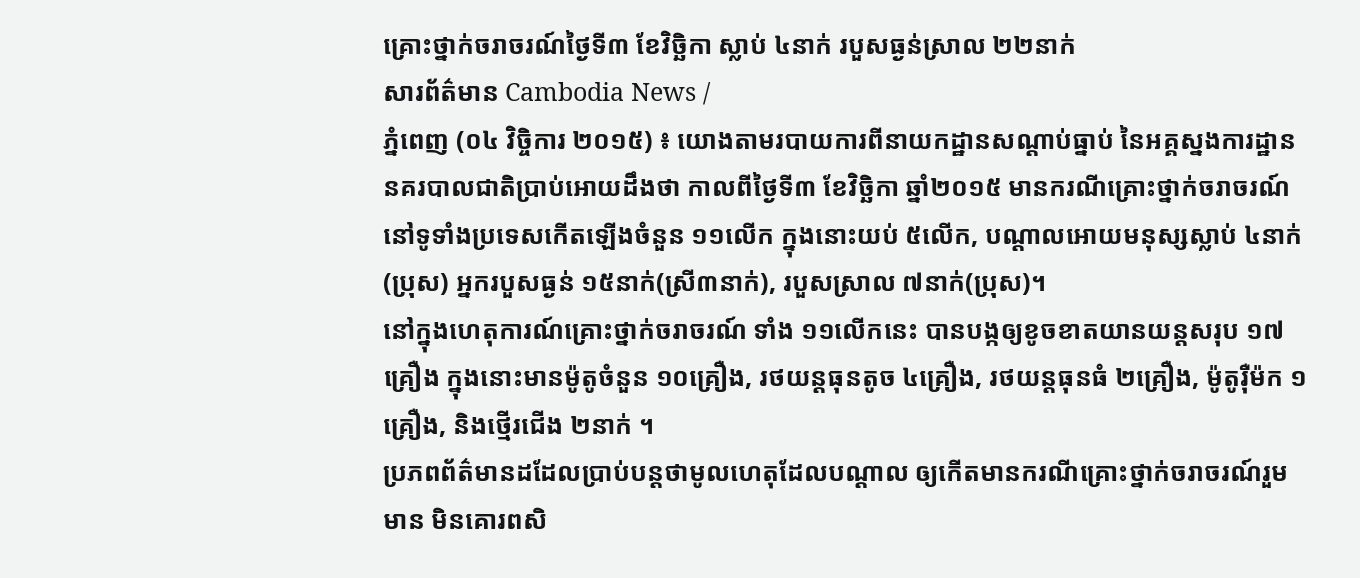គ្រោះថ្នាក់ចរាចរណ៍ថ្ងៃទី៣ ខែវិច្ឆិកា ស្លាប់ ៤នាក់ របួសធ្ងន់ស្រាល ២២នាក់
សារព័ត៌មាន Cambodia News /
ភ្នំពេញ (០៤ វិច្ចិការ ២០១៥) ៖ យោងតាមរបាយការពីនាយកដ្ឋានសណ្ដាប់ធ្នាប់ នៃអគ្គស្នងការដ្ឋាននគរបាលជាតិប្រាប់អោយដឹងថា កាលពីថ្ងៃទី៣ ខែវិច្ឆិកា ឆ្នាំ២០១៥ មានករណីគ្រោះថ្នាក់ចរាចរណ៍ នៅទូទាំងប្រទេសកើតឡើងចំនួន ១១លើក ក្នុងនោះយប់ ៥លើក, បណ្ដាលអោយមនុស្សស្លាប់ ៤នាក់(ប្រុស) អ្នករបួសធ្ងន់ ១៥នាក់(ស្រី៣នាក់), របួសស្រាល ៧នាក់(ប្រុស)។
នៅក្នុងហេតុការណ៍គ្រោះថ្នាក់ចរាចរណ៍ ទាំង ១១លើកនេះ បានបង្កឲ្យខូចខាតយានយន្តសរុប ១៧គ្រឿង ក្នុងនោះមានម៉ូតូចំនួន ១០គ្រឿង, រថយន្តធុនតូច ៤គ្រឿង, រថយន្តធុនធំ ២គ្រឿង, ម៉ូតូរ៉ឺម៉ក ១គ្រឿង, និងថ្មើរជើង ២នាក់ ។
ប្រភពព័ត៌មានដដែលប្រាប់បន្តថាមូលហេតុដែលបណ្ដាល ឲ្យកើតមានករណីគ្រោះថ្នាក់ចរាចរណ៍រួមមាន មិនគោរពសិ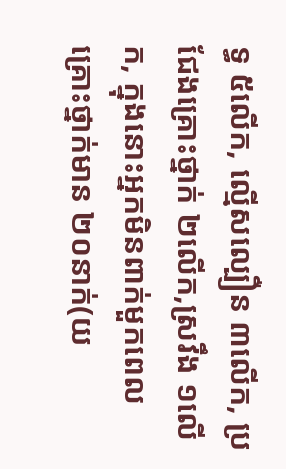ទ្ធ ៥លើក, ល្មើសល្បឿន ៣លើក, ប្រជែងគ្រោះថ្នាក់ ២លើក,ស្រវឹង ១លើក, ក្នុងនោះអ្នកមិនពាក់មួកពេលគ្រោះថ្នាក់មាន ២០នាក់(យ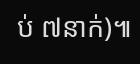ប់ ៧នាក់)៕